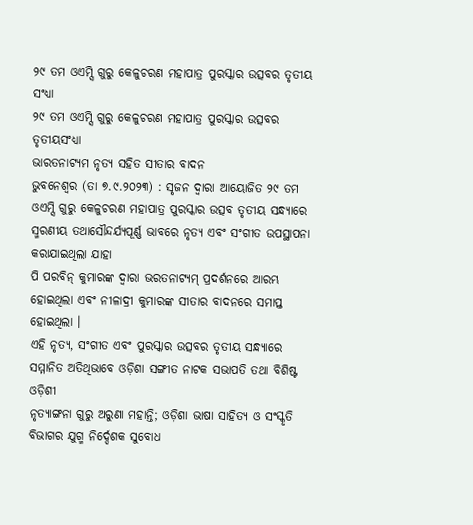୨୯ ତମ ଓଏମ୍ସି ଗୁରୁ କେଳୁଚରଣ ମହାପାତ୍ର ପୁରସ୍କାର ଉତ୍ସବର ତୃତୀୟ ସଂଧ୍ୟା
୨୯ ତମ ଓଏମ୍ସି ଗୁରୁ କେଳୁଚରଣ ମହାପାତ୍ର ପୁରସ୍କାର ଉତ୍ସବର ତୃତୀୟସଂଧ୍ୟା
ଭାରତନାଟ୍ୟମ ନୃତ୍ୟ ସହିତ ସୀତାର ବାଦନ
ଭୁବନେଶ୍ୱର (ତା ୭.୯.୨୦୨୩) : ସୃଜନ ଦ୍ୱାରା ଆୟୋଜିତ ୨୯ ତମ ଓଏମ୍ସି ଗୁରୁ କେଳୁଚରଣ ମହାପାତ୍ର ପୁରସ୍କାର ଉତ୍ସବ ତୃତୀୟ ସନ୍ଧ୍ୟାରେ ସ୍ମରଣୀୟ ତଥାସୌନ୍ଦର୍ଯ୍ୟପୂର୍ଣ୍ଣ ଭାବରେ ନୃତ୍ୟ ଏବଂ ସଂଗୀତ ଉପସ୍ଥାପନା କରାଯାଇଥିଲା ଯାହା
ପି ପରବିନ୍ କୁମାରଙ୍କ ଦ୍ୱାରା ଭରତନାଟ୍ୟମ୍ ପ୍ରଦର୍ଶନରେ ଆରମ୍ଭ ହୋଇଥିଲା ଏବଂ ନୀଳାଦ୍ରୀ କୁମାରଙ୍କ ସୀତାର ବାଦନରେ ସମାପ୍ତ ହୋଇଥିଲା ।
ଏହି ନୃତ୍ୟ, ସଂଗୀତ ଏବଂ ପୁରସ୍କାର ଉତ୍ସବର ତୃତୀୟ ସନ୍ଧ୍ୟାରେ ସମ୍ମାନିତ ଅତିଥିଭାବେ ଓଡ଼ିଶା ସଙ୍ଗୀତ ନାଟକ ସଭାପତି ତଥା ବିଶିଷ୍ଟ ଓଡ଼ିଶୀ
ନୃତ୍ୟାଙ୍ଗନା ଗୁରୁ ଅରୁଣା ମହାନ୍ତି; ଓଡ଼ିଶା ଭାଷା ସାହିତ୍ୟ ଓ ସଂସ୍କୃତି ବିଭାଗର ଯୁଗ୍ମ ନିର୍ଦ୍ଦେଶକ ସୁବୋଧ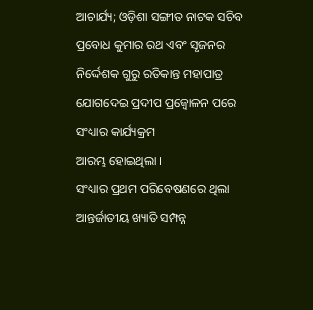ଆଚାର୍ଯ୍ୟ; ଓଡ଼ିଶା ସଙ୍ଗୀତ ନାଟକ ସଚିବ ପ୍ରବୋଧ କୁମାର ରଥ ଏବଂ ସୃଜନର ନିର୍ଦ୍ଦେଶକ ଗୁରୁ ରତିକାନ୍ତ ମହାପାତ୍ର ଯୋଗଦେଇ ପ୍ରଦୀପ ପ୍ରଜ୍ୱୋଳନ ପରେ ସଂଧ୍ୟାର କାର୍ଯ୍ୟକ୍ରମ
ଆରମ୍ଭ ହୋଇଥିଲା ।
ସଂଧ୍ୟାର ପ୍ରଥମ ପରିବେଷଣରେ ଥିଲା ଆନ୍ତର୍ଜାତୀୟ ଖ୍ୟାତି ସମ୍ପନ୍ନ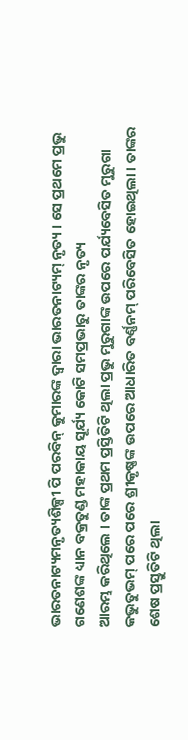ଭାରତନାଟ୍ୟମନୃତ୍ୟଶିଳ୍ପୀ ପି ପରବିନ୍ କୁମାରଙ୍କ ଦ୍ୱାରା ଭାରତନାଟ୍ୟମ୍ ନୃତ୍ୟ । ସେ ପ୍ରଥମେ ପ୍ରଭୁ ଗଣେଶଙ୍କ ଧ୍ୟାନ ବକ୍ରତୁଣ୍ଡ ମହାକାୟ ସୂର୍ଯ୍ୟ କୋଟି ସମପ୍ରଭାରୁ ତାଙ୍କର ନୃତ୍ୟ
ଆରମ୍ଭ କରିଥିଲେ । ତାଙ୍କ ପ୍ରଥମ ପ୍ରସ୍ତିତିଟି ଥିଲା ପ୍ରଭୁ ମୁରୁଗାଙ୍କ ଉପରେ ପର୍ଯ୍ୟବେସିତ ମୁରୁଗା କଭୁତୁଭମ୍ ପରେ ପରେ ଶ୍ରୀକୃଷ୍ଣଙ୍କ ଉପରେ ଆଧାରିତ ବର୍ଣ୍ଣନମ୍ ପରିବେସିତ ହୋଇଥିଲା । ତାଙ୍କର ଶେଷ ପ୍ରସ୍ତୁତିଟି ଥିଲା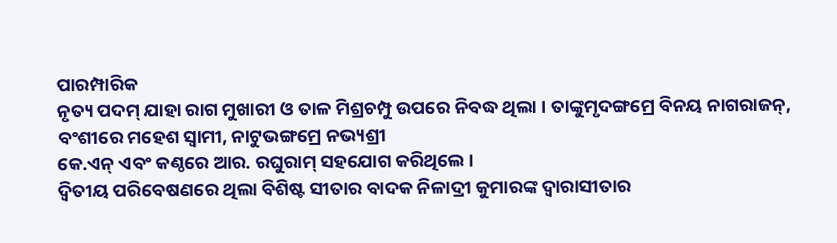ପାରମ୍ପାରିକ
ନୃତ୍ୟ ପଦମ୍ ଯାହା ରାଗ ମୁଖାରୀ ଓ ତାଳ ମିଶ୍ରଚମ୍ପୁ ଉପରେ ନିବଦ୍ଧ ଥିଲା । ତାଙ୍କୁମୃଦଙ୍ଗମ୍ରେ ବିନୟ ନାଗରାଜନ୍, ବଂଶୀରେ ମହେଶ ସ୍ୱାମୀ, ନାଟୁଭଙ୍ଗମ୍ରେ ନଭ୍ୟଶ୍ରୀ
କେ.ଏନ୍ ଏବଂ କଣ୍ଠରେ ଆର. ରଘୁରାମ୍ ସହଯୋଗ କରିଥିଲେ ।
ଦ୍ୱିତୀୟ ପରିବେଷଣରେ ଥିଲା ବିଶିଷ୍ଟ ସୀତାର ବାଦକ ନିଳାଦ୍ରୀ କୁମାରଙ୍କ ଦ୍ୱାରାସୀତାର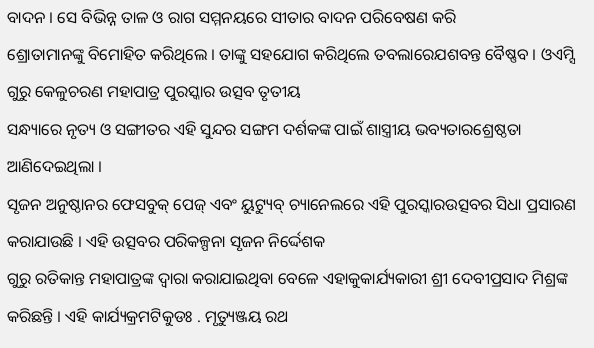ବାଦନ । ସେ ବିଭିନ୍ନ ତାଳ ଓ ରାଗ ସମ୍ମନୟରେ ସୀତାର ବାଦନ ପରିବେଷଣ କରି
ଶ୍ରୋତାମାନଙ୍କୁ ବିମୋହିତ କରିଥିଲେ । ତାଙ୍କୁ ସହଯୋଗ କରିଥିଲେ ତବଲାରେଯଶବନ୍ତ ବୈଷ୍ଣବ । ଓଏମ୍ସି ଗୁରୁ କେଳୁଚରଣ ମହାପାତ୍ର ପୁରସ୍କାର ଉତ୍ସବ ତୃତୀୟ
ସନ୍ଧ୍ୟାରେ ନୃତ୍ୟ ଓ ସଙ୍ଗୀତର ଏହି ସୁନ୍ଦର ସଙ୍ଗମ ଦର୍ଶକଙ୍କ ପାଇଁ ଶାସ୍ତ୍ରୀୟ ଭବ୍ୟତାରଶ୍ରେଷ୍ଠତା ଆଣିଦେଇଥିଲା ।
ସୃଜନ ଅନୁଷ୍ଠାନର ଫେସବୁକ୍ ପେଜ୍ ଏବଂ ୟୁଟ୍ୟୁବ୍ ଚ୍ୟାନେଲରେ ଏହି ପୁରସ୍କାରଉତ୍ସବର ସିଧା ପ୍ରସାରଣ କରାଯାଉଛି । ଏହି ଉତ୍ସବର ପରିକଳ୍ପନା ସୃଜନ ନିର୍ଦ୍ଦେଶକ
ଗୁରୁ ରତିକାନ୍ତ ମହାପାତ୍ରଙ୍କ ଦ୍ୱାରା କରାଯାଇଥିବା ବେଳେ ଏହାକୁକାର୍ଯ୍ୟକାରୀ ଶ୍ରୀ ଦେବୀପ୍ରସାଦ ମିଶ୍ରଙ୍କ କରିଛନ୍ତି । ଏହି କାର୍ଯ୍ୟକ୍ରମଟିକୁଡଃ . ମୃତ୍ୟୁଞ୍ଜୟ ରଥ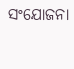ସଂଯୋଜନା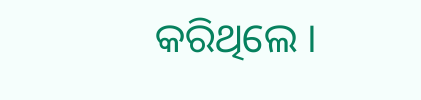କରିଥିଲେ ।